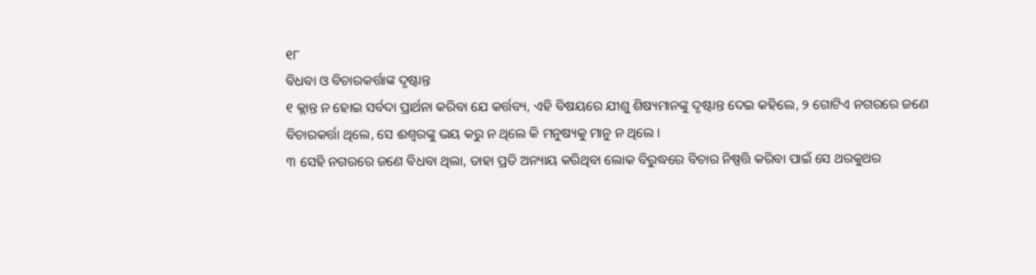୧୮
ବିଧବା ଓ ବିଚାରକର୍ତ୍ତାଙ୍କ ଦୃଷ୍ଟାନ୍ତ
୧ କ୍ଲାନ୍ତ ନ ହୋଇ ସର୍ବଦା ପ୍ରାର୍ଥନା କରିବା ଯେ କର୍ତ୍ତବ୍ୟ, ଏହି ବିଷୟରେ ଯୀଶୁ ଶିଷ୍ୟମାନଙ୍କୁ ଦୃଷ୍ଟାନ୍ତ ଦେଇ କହିଲେ, ୨ ଗୋଟିଏ ନଗରରେ ଜଣେ ବିଚାରକର୍ତ୍ତା ଥିଲେ, ସେ ଈଶ୍ୱରଙ୍କୁ ଭୟ କରୁ ନ ଥିଲେ କି ମନୁଷ୍ୟକୁ ମାନୁ ନ ଥିଲେ ।
୩ ସେହି ନଗରରେ ଜଣେ ବିଧବା ଥିଲା, ତାହା ପ୍ରତି ଅନ୍ୟାୟ କରିଥିବା ଲୋକ ବିରୁଦ୍ଧରେ ବିଚାର ନିଷ୍ପତ୍ତି କରିବା ପାଇଁ ସେ ଥରକୁଥର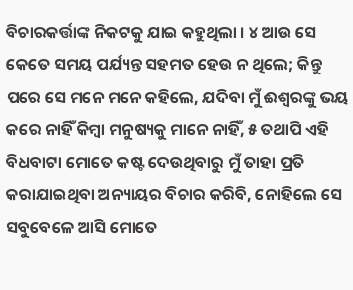ବିଚାରକର୍ତ୍ତାଙ୍କ ନିକଟକୁ ଯାଇ କହୁଥିଲା । ୪ ଆଉ ସେ କେତେ ସମୟ ପର୍ଯ୍ୟନ୍ତ ସହମତ ହେଉ ନ ଥିଲେ; କିନ୍ତୁ ପରେ ସେ ମନେ ମନେ କହିଲେ, ଯଦିବା ମୁଁ ଈଶ୍ୱରଙ୍କୁ ଭୟ କରେ ନାହିଁ କିମ୍ବା ମନୁଷ୍ୟକୁ ମାନେ ନାହିଁ, ୫ ତଥାପି ଏହି ବିଧବାଟା ମୋତେ କଷ୍ଟ ଦେଉଥିବାରୁ ମୁଁ ତାହା ପ୍ରତି କରାଯାଇଥିବା ଅନ୍ୟାୟର ବିଚାର କରିବି, ନୋହିଲେ ସେ ସବୁବେଳେ ଆସି ମୋତେ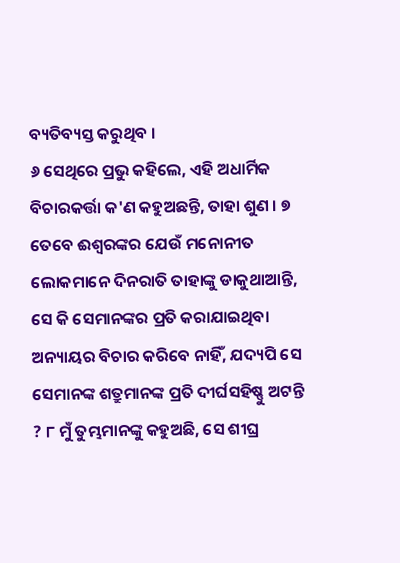ବ୍ୟତିବ୍ୟସ୍ତ କରୁଥିବ ।
୬ ସେଥିରେ ପ୍ରଭୁ କହିଲେ, ଏହି ଅଧାର୍ମିକ ବିଚାରକର୍ତ୍ତା କ'ଣ କହୁଅଛନ୍ତି, ତାହା ଶୁଣ । ୭ ତେବେ ଈଶ୍ୱରଙ୍କର ଯେଉଁ ମନୋନୀତ ଲୋକମାନେ ଦିନରାତି ତାହାଙ୍କୁ ଡାକୁଥାଆନ୍ତି, ସେ କି ସେମାନଙ୍କର ପ୍ରତି କରାଯାଇଥିବା ଅନ୍ୟାୟର ବିଚାର କରିବେ ନାହିଁ, ଯଦ୍ୟପି ସେ ସେମାନଙ୍କ ଶତ୍ରୁମାନଙ୍କ ପ୍ରତି ଦୀର୍ଘସହିଷ୍ଣୁ ଅଟନ୍ତି ? ୮ ମୁଁ ତୁମ୍ଭମାନଙ୍କୁ କହୁଅଛି, ସେ ଶୀଘ୍ର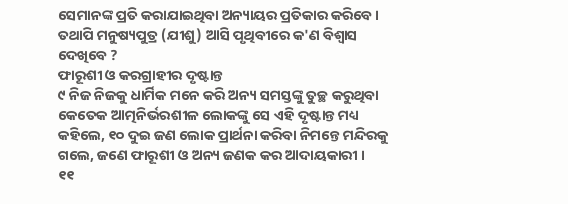ସେମାନଙ୍କ ପ୍ରତି କରାଯାଇଥିବା ଅନ୍ୟାୟର ପ୍ରତିକାର କରିବେ । ତଥାପି ମନୁଷ୍ୟପୁତ୍ର (ଯୀଶୁ) ଆସି ପୃଥିବୀରେ କ'ଣ ବିଶ୍ୱାସ ଦେଖିବେ ?
ଫାରୂଶୀ ଓ କରଗ୍ରାହୀର ଦୃଷ୍ଟାନ୍ତ
୯ ନିଜ ନିଜକୁ ଧାର୍ମିକ ମନେ କରି ଅନ୍ୟ ସମସ୍ତଙ୍କୁ ତୁଚ୍ଛ କରୁଥିବା କେତେକ ଆତ୍ମନିର୍ଭରଶୀଳ ଲୋକଙ୍କୁ ସେ ଏହି ଦୃଷ୍ଟାନ୍ତ ମଧ୍ୟ କହିଲେ, ୧୦ ଦୁଇ ଜଣ ଲୋକ ପ୍ରାର୍ଥନା କରିବା ନିମନ୍ତେ ମନ୍ଦିରକୁ ଗଲେ, ଜଣେ ଫାରୂଶୀ ଓ ଅନ୍ୟ ଜଣକ କର ଆଦାୟକାରୀ ।
୧୧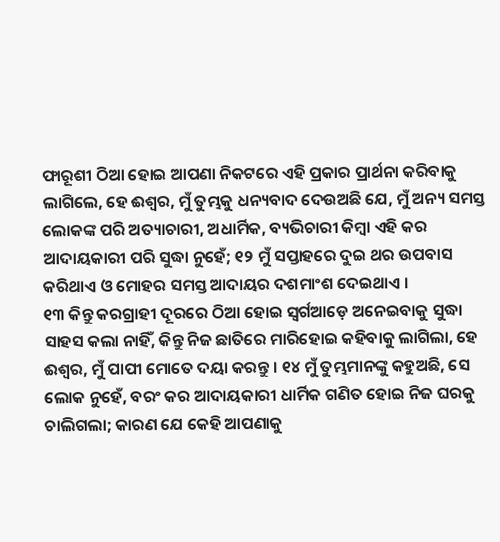ଫାରୂଶୀ ଠିଆ ହୋଇ ଆପଣା ନିକଟରେ ଏହି ପ୍ରକାର ପ୍ରାର୍ଥନା କରିବାକୁ ଲାଗିଲେ, ହେ ଈଶ୍ୱର, ମୁଁ ତୁମ୍ଭକୁ ଧନ୍ୟବାଦ ଦେଉଅଛି ଯେ, ମୁଁ ଅନ୍ୟ ସମସ୍ତ ଲୋକଙ୍କ ପରି ଅତ୍ୟାଚାରୀ, ଅଧାର୍ମିକ, ବ୍ୟଭିଚାରୀ କିମ୍ବା ଏହି କର ଆଦାୟକାରୀ ପରି ସୁଦ୍ଧା ନୁହେଁ; ୧୨ ମୁଁ ସପ୍ତାହରେ ଦୁଇ ଥର ଉପବାସ କରିଥାଏ ଓ ମୋହର ସମସ୍ତ ଆଦାୟର ଦଶମାଂଶ ଦେଇଥାଏ ।
୧୩ କିନ୍ତୁ କରଗ୍ରାହୀ ଦୂରରେ ଠିଆ ହୋଇ ସ୍ୱର୍ଗଆଡ଼େ ଅନେଇବାକୁ ସୁଦ୍ଧା ସାହସ କଲା ନାହିଁ, କିନ୍ତୁ ନିଜ ଛାତିରେ ମାରିହୋଇ କହିବାକୁ ଲାଗିଲା, ହେ ଈଶ୍ୱର, ମୁଁ ପାପୀ ମୋତେ ଦୟା କରନ୍ତୁ । ୧୪ ମୁଁ ତୁମ୍ଭମାନଙ୍କୁ କହୁଅଛି, ସେ ଲୋକ ନୁହେଁ, ବରଂ କର ଆଦାୟକାରୀ ଧାର୍ମିକ ଗଣିତ ହୋଇ ନିଜ ଘରକୁ ଚାଲିଗଲା; କାରଣ ଯେ କେହି ଆପଣାକୁ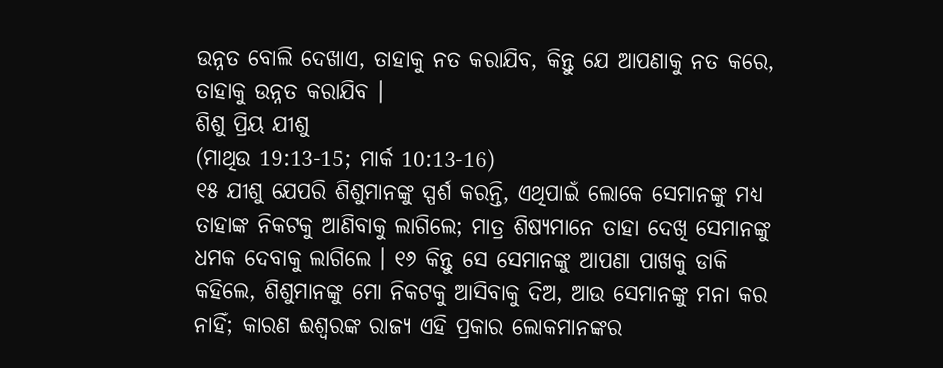ଉନ୍ନତ ବୋଲି ଦେଖାଏ, ତାହାକୁ ନତ କରାଯିବ, କିନ୍ତୁ ଯେ ଆପଣାକୁ ନତ କରେ, ତାହାକୁ ଉନ୍ନତ କରାଯିବ ।
ଶିଶୁ ପ୍ରିୟ ଯୀଶୁ
(ମାଥିଉ 19:13-15; ମାର୍କ 10:13-16)
୧୫ ଯୀଶୁ ଯେପରି ଶିଶୁମାନଙ୍କୁ ସ୍ପର୍ଶ କରନ୍ତି, ଏଥିପାଇଁ ଲୋକେ ସେମାନଙ୍କୁ ମଧ୍ୟ ତାହାଙ୍କ ନିକଟକୁ ଆଣିବାକୁ ଲାଗିଲେ; ମାତ୍ର ଶିଷ୍ୟମାନେ ତାହା ଦେଖି ସେମାନଙ୍କୁ ଧମକ ଦେବାକୁ ଲାଗିଲେ । ୧୬ କିନ୍ତୁ ସେ ସେମାନଙ୍କୁ ଆପଣା ପାଖକୁ ଡାକି କହିଲେ, ଶିଶୁମାନଙ୍କୁ ମୋ ନିକଟକୁ ଆସିବାକୁ ଦିଅ, ଆଉ ସେମାନଙ୍କୁ ମନା କର ନାହିଁ; କାରଣ ଈଶ୍ୱରଙ୍କ ରାଜ୍ୟ ଏହି ପ୍ରକାର ଲୋକମାନଙ୍କର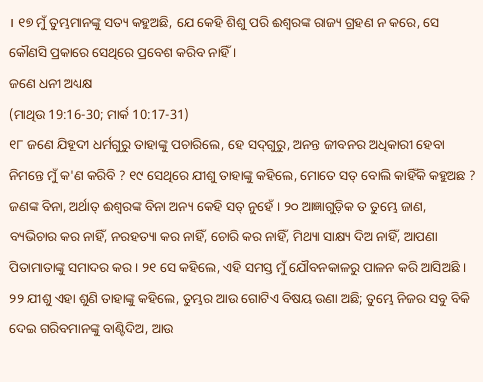। ୧୭ ମୁଁ ତୁମ୍ଭମାନଙ୍କୁ ସତ୍ୟ କହୁଅଛି, ଯେ କେହି ଶିଶୁ ପରି ଈଶ୍ୱରଙ୍କ ରାଜ୍ୟ ଗ୍ରହଣ ନ କରେ, ସେ କୌଣସି ପ୍ରକାରେ ସେଥିରେ ପ୍ରବେଶ କରିବ ନାହିଁ ।
ଜଣେ ଧନୀ ଅଧ୍ୟକ୍ଷ
(ମାଥିଉ 19:16-30; ମାର୍କ 10:17-31)
୧୮ ଜଣେ ଯିହୂଦୀ ଧର୍ମଗୁରୁ ତାହାଙ୍କୁ ପଚାରିଲେ, ହେ ସଦ୍‌ଗୁରୁ, ଅନନ୍ତ ଜୀବନର ଅଧିକାରୀ ହେବା ନିମନ୍ତେ ମୁଁ କ'ଣ କରିବି ? ୧୯ ସେଥିରେ ଯୀଶୁ ତାହାଙ୍କୁ କହିଲେ, ମୋତେ ସତ୍ ବୋଲି କାହିଁକି କହୁଅଛ ? ଜଣଙ୍କ ବିନା, ଅର୍ଥାତ୍ ଈଶ୍ୱରଙ୍କ ବିନା ଅନ୍ୟ କେହି ସତ୍ ନୁହେଁ । ୨୦ ଆଜ୍ଞାଗୁଡ଼ିକ ତ ତୁମ୍ଭେ ଜାଣ, ବ୍ୟଭିଚାର କର ନାହିଁ, ନରହତ୍ୟା କର ନାହିଁ, ଚୋରି କର ନାହିଁ, ମିଥ୍ୟା ସାକ୍ଷ୍ୟ ଦିଅ ନାହିଁ, ଆପଣା ପିତାମାତାଙ୍କୁ ସମାଦର କର । ୨୧ ସେ କହିଲେ, ଏହି ସମସ୍ତ ମୁଁ ଯୌବନକାଳରୁ ପାଳନ କରି ଆସିଅଛି ।
୨୨ ଯୀଶୁ ଏହା ଶୁଣି ତାହାଙ୍କୁ କହିଲେ, ତୁମ୍ଭର ଆଉ ଗୋଟିଏ ବିଷୟ ଉଣା ଅଛି; ତୁମ୍ଭେ ନିଜର ସବୁ ବିକି ଦେଇ ଗରିବମାନଙ୍କୁ ବାଣ୍ଟିଦିଅ, ଆଉ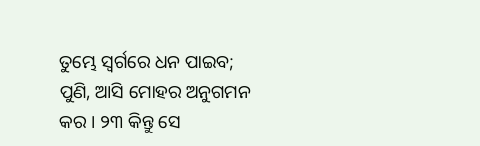ତୁମ୍ଭେ ସ୍ୱର୍ଗରେ ଧନ ପାଇବ; ପୁଣି, ଆସି ମୋହର ଅନୁଗମନ କର । ୨୩ କିନ୍ତୁ ସେ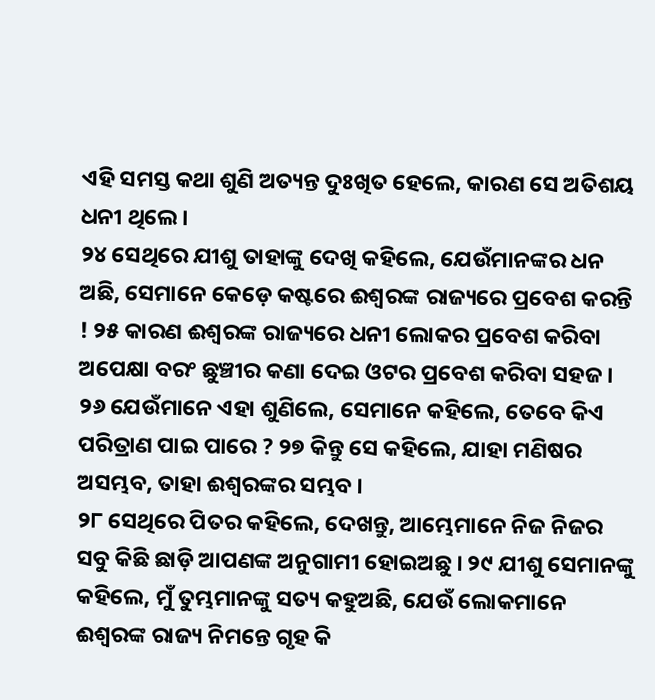ଏହି ସମସ୍ତ କଥା ଶୁଣି ଅତ୍ୟନ୍ତ ଦୁଃଖିତ ହେଲେ, କାରଣ ସେ ଅତିଶୟ ଧନୀ ଥିଲେ ।
୨୪ ସେଥିରେ ଯୀଶୁ ତାହାଙ୍କୁ ଦେଖି କହିଲେ, ଯେଉଁମାନଙ୍କର ଧନ ଅଛି, ସେମାନେ କେଡ଼େ କଷ୍ଟରେ ଈଶ୍ୱରଙ୍କ ରାଜ୍ୟରେ ପ୍ରବେଶ କରନ୍ତି ! ୨୫ କାରଣ ଈଶ୍ୱରଙ୍କ ରାଜ୍ୟରେ ଧନୀ ଲୋକର ପ୍ରବେଶ କରିବା ଅପେକ୍ଷା ବରଂ ଛୁଞ୍ଚୀର କଣା ଦେଇ ଓଟର ପ୍ରବେଶ କରିବା ସହଜ ।
୨୬ ଯେଉଁମାନେ ଏହା ଶୁଣିଲେ, ସେମାନେ କହିଲେ, ତେବେ କିଏ ପରିତ୍ରାଣ ପାଇ ପାରେ ? ୨୭ କିନ୍ତୁ ସେ କହିଲେ, ଯାହା ମଣିଷର ଅସମ୍ଭବ, ତାହା ଈଶ୍ୱରଙ୍କର ସମ୍ଭବ ।
୨୮ ସେଥିରେ ପିତର କହିଲେ, ଦେଖନ୍ତୁ, ଆମ୍ଭେମାନେ ନିଜ ନିଜର ସବୁ କିଛି ଛାଡ଼ି ଆପଣଙ୍କ ଅନୁଗାମୀ ହୋଇଅଛୁ । ୨୯ ଯୀଶୁ ସେମାନଙ୍କୁ କହିଲେ, ମୁଁ ତୁମ୍ଭମାନଙ୍କୁ ସତ୍ୟ କହୁଅଛି, ଯେଉଁ ଲୋକମାନେ ଈଶ୍ୱରଙ୍କ ରାଜ୍ୟ ନିମନ୍ତେ ଗୃହ କି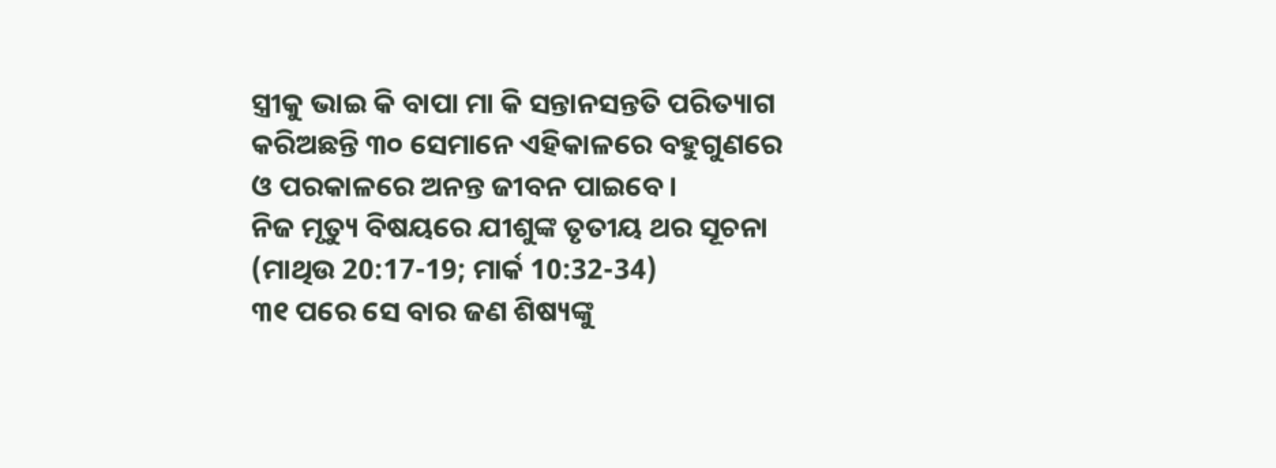ସ୍ତ୍ରୀକୁ ଭାଇ କି ବାପା ମା କି ସନ୍ତାନସନ୍ତତି ପରିତ୍ୟାଗ କରିଅଛନ୍ତି ୩୦ ସେମାନେ ଏହିକାଳରେ ବହୁଗୁଣରେ ଓ ପରକାଳରେ ଅନନ୍ତ ଜୀବନ ପାଇବେ ।
ନିଜ ମୃତ୍ୟୁ ବିଷୟରେ ଯୀଶୁଙ୍କ ତୃତୀୟ ଥର ସୂଚନା
(ମାଥିଉ 20:17-19; ମାର୍କ 10:32-34)
୩୧ ପରେ ସେ ବାର ଜଣ ଶିଷ୍ୟଙ୍କୁ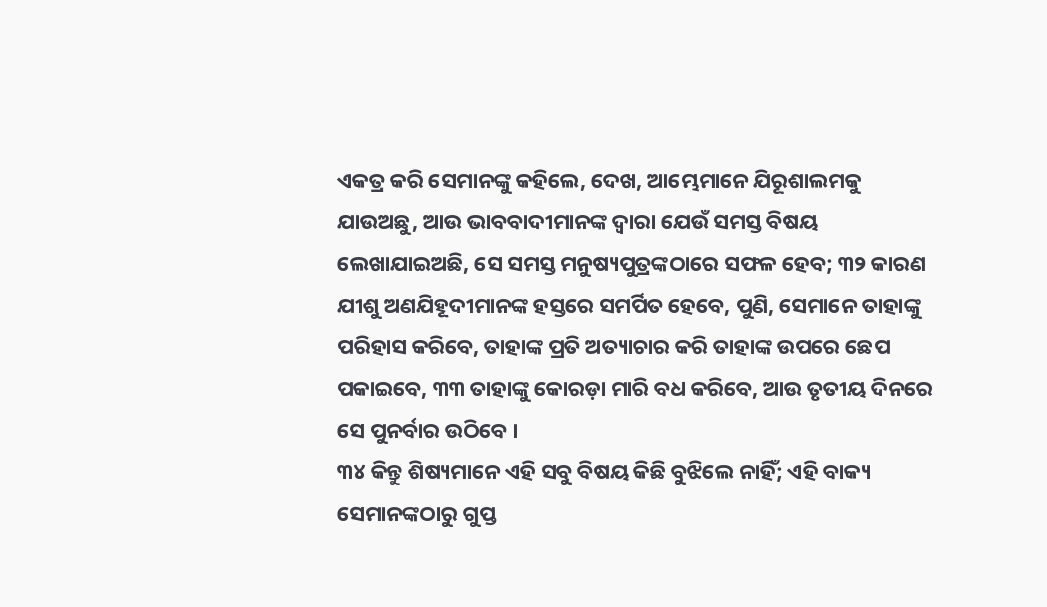ଏକତ୍ର କରି ସେମାନଙ୍କୁ କହିଲେ, ଦେଖ, ଆମ୍ଭେମାନେ ଯିରୂଶାଲମକୁ ଯାଉଅଛୁ, ଆଉ ଭାବବାଦୀମାନଙ୍କ ଦ୍ୱାରା ଯେଉଁ ସମସ୍ତ ବିଷୟ ଲେଖାଯାଇଅଛି, ସେ ସମସ୍ତ ମନୁଷ୍ୟପୁତ୍ରଙ୍କଠାରେ ସଫଳ ହେବ; ୩୨ କାରଣ ଯୀଶୁ ଅଣଯିହୂଦୀମାନଙ୍କ ହସ୍ତରେ ସମର୍ପିତ ହେବେ, ପୁଣି, ସେମାନେ ତାହାଙ୍କୁ ପରିହାସ କରିବେ, ତାହାଙ୍କ ପ୍ରତି ଅତ୍ୟାଚାର କରି ତାହାଙ୍କ ଉପରେ ଛେପ ପକାଇବେ, ୩୩ ତାହାଙ୍କୁ କୋରଡ଼ା ମାରି ବଧ କରିବେ, ଆଉ ତୃତୀୟ ଦିନରେ ସେ ପୁନର୍ବାର ଉଠିବେ ।
୩୪ କିନ୍ତୁ ଶିଷ୍ୟମାନେ ଏହି ସବୁ ବିଷୟ କିଛି ବୁଝିଲେ ନାହିଁ; ଏହି ବାକ୍ୟ ସେମାନଙ୍କଠାରୁ ଗୁପ୍ତ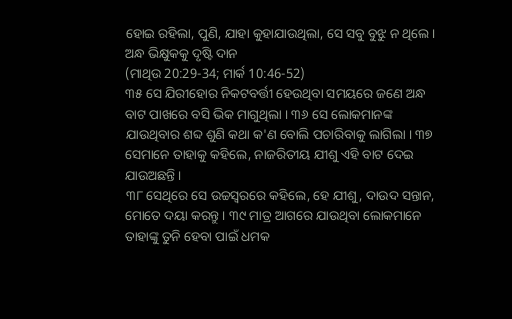ହୋଇ ରହିଲା, ପୁଣି, ଯାହା କୁହାଯାଉଥିଲା, ସେ ସବୁ ବୁଝୁ ନ ଥିଲେ ।
ଅନ୍ଧ ଭିକ୍ଷୁକକୁ ଦୃଷ୍ଟି ଦାନ
(ମାଥିଉ 20:29-34; ମାର୍କ 10:46-52)
୩୫ ସେ ଯିରୀହୋର ନିକଟବର୍ତ୍ତୀ ହେଉଥିବା ସମୟରେ ଜଣେ ଅନ୍ଧ ବାଟ ପାଖରେ ବସି ଭିକ ମାଗୁଥିଲା । ୩୬ ସେ ଲୋକମାନଙ୍କ ଯାଉଥିବାର ଶବ୍ଦ ଶୁଣି କଥା କ'ଣ ବୋଲି ପଚାରିବାକୁ ଲାଗିଲା । ୩୭ ସେମାନେ ତାହାକୁ କହିଲେ, ନାଜରିତୀୟ ଯୀଶୁ ଏହି ବାଟ ଦେଇ ଯାଉଅଛନ୍ତି ।
୩୮ ସେଥିରେ ସେ ଉଚ୍ଚସ୍ୱରରେ କହିଲେ, ହେ ଯୀଶୁ, ଦାଉଦ ସନ୍ତାନ, ମୋତେ ଦୟା କରନ୍ତୁ । ୩୯ ମାତ୍ର ଆଗରେ ଯାଉଥିବା ଲୋକମାନେ ତାହାଙ୍କୁ ତୁନି ହେବା ପାଇଁ ଧମକ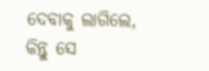ଦେବାକୁ ଲାଗିଲେ, କିନ୍ତୁ ସେ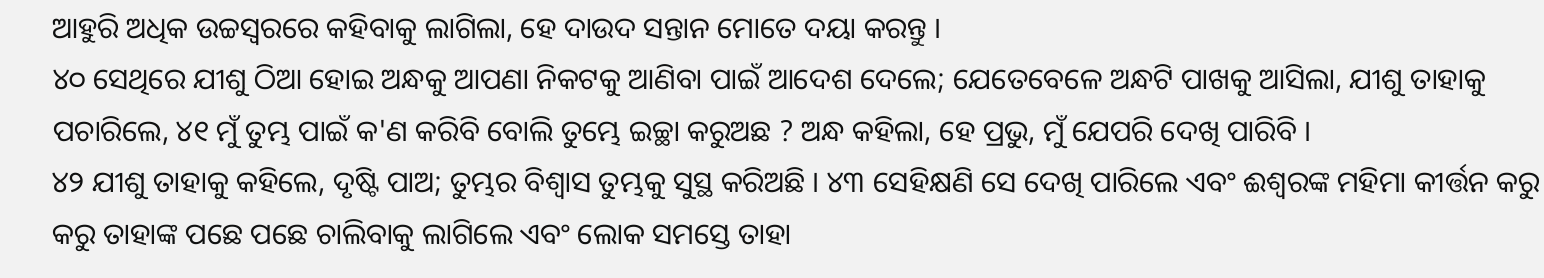ଆହୁରି ଅଧିକ ଉଚ୍ଚସ୍ୱରରେ କହିବାକୁ ଲାଗିଲା, ହେ ଦାଉଦ ସନ୍ତାନ ମୋତେ ଦୟା କରନ୍ତୁ ।
୪୦ ସେଥିରେ ଯୀଶୁ ଠିଆ ହୋଇ ଅନ୍ଧକୁ ଆପଣା ନିକଟକୁ ଆଣିବା ପାଇଁ ଆଦେଶ ଦେଲେ; ଯେତେବେଳେ ଅନ୍ଧଟି ପାଖକୁ ଆସିଲା, ଯୀଶୁ ତାହାକୁ ପଚାରିଲେ, ୪୧ ମୁଁ ତୁମ୍ଭ ପାଇଁ କ'ଣ କରିବି ବୋଲି ତୁମ୍ଭେ ଇଚ୍ଛା କରୁଅଛ ? ଅନ୍ଧ କହିଲା, ହେ ପ୍ରଭୁ, ମୁଁ ଯେପରି ଦେଖି ପାରିବି ।
୪୨ ଯୀଶୁ ତାହାକୁ କହିଲେ, ଦୃଷ୍ଟି ପାଅ; ତୁମ୍ଭର ବିଶ୍ୱାସ ତୁମ୍ଭକୁ ସୁସ୍ଥ କରିଅଛି । ୪୩ ସେହିକ୍ଷଣି ସେ ଦେଖି ପାରିଲେ ଏବଂ ଈଶ୍ୱରଙ୍କ ମହିମା କୀର୍ତ୍ତନ କରୁ କରୁ ତାହାଙ୍କ ପଛେ ପଛେ ଚାଲିବାକୁ ଲାଗିଲେ ଏବଂ ଲୋକ ସମସ୍ତେ ତାହା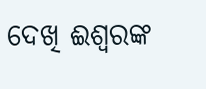ଦେଖି ଈଶ୍ୱରଙ୍କ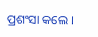ପ୍ରଶଂସା କଲେ ।